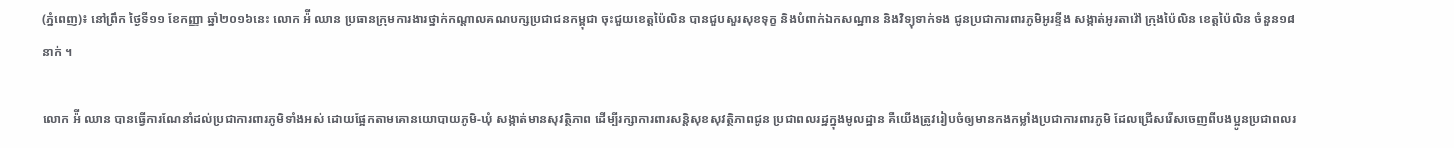(ភ្នំពេញ)៖ នៅព្រឹក ថ្ងៃទី១១ ខែកញ្ញា ឆ្នាំ២០១៦នេះ លោក អ៉ី ឈាន ប្រធានក្រុមការងារថ្នាក់កណ្តាលគណបក្សប្រជាជនកម្ពុជា ចុះជួយខេត្តប៉ៃលិន បានជួបសួរសុខទុក្ខ និងបំពាក់ឯកសណ្ឋាន និងវិទ្យុទាក់ទង ជូនប្រជាការពារភូមិអូរខ្ទីង សង្កាត់អូរតាវ៉ៅ ក្រុងប៉ៃលិន ខេត្តប៉ៃលិន ចំនួន១៨នាក់ ។

លោក អ៉ី ឈាន បានធ្វើការណែនាំដល់ប្រជាការពារភូមិទាំងអស់ ដោយផ្អែកតាមគោនយោបាយភូមិ-ឃុំ សង្កាត់មានសុវត្ថិភាព ដើម្បីរក្សាការពារសន្តិសុខសុវត្ថិភាពជូន ប្រជាពលរដ្ឋក្នុងមូលដ្ឋាន គឺយើងត្រូវរៀបចំឲ្យមានកងកម្លាំងប្រជាការពារភូមិ ដែលជ្រើសរើសចេញពីបងប្អូនប្រជាពលរ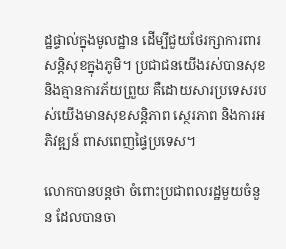ដ្ឋផ្ទាល់ក្នុងមូលដ្ឋាន ដើម្បីជួយថែរក្សាការពារសន្តិសុខក្នុងភូមិ។ ប្រជាជនយើងរស់បានសុខ និងគ្មានការភ័យព្រួយ គឺដោយសារប្រទេសរបស់យើងមានសុខសន្តិភាព ស្ថេរភាព និងការអភិវឌ្ឍន៍ ពាសពេញផ្ទៃប្រទេស។

លោកបានបន្តថា ចំពោះប្រជាពលរដ្ឋមួយចំនួន ដែលបានចា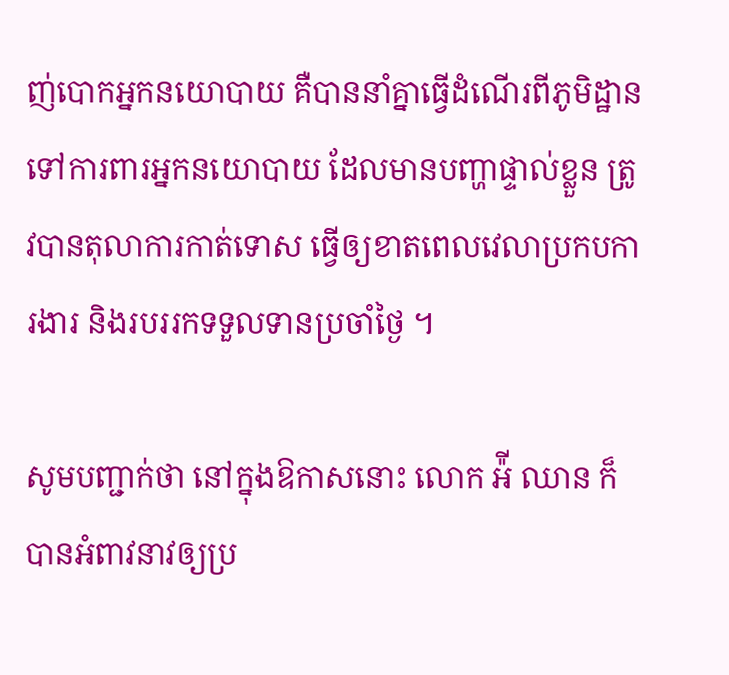ញ់បោកអ្នកនយោបាយ គឺបាននាំគ្នាធ្វើដំណើរពីភូមិដ្ឋានទៅការពារអ្នកនយោបាយ ដែលមានបញ្ហាផ្ទាល់ខ្លួន ត្រូវបានតុលាការកាត់ទោស ធ្វើឲ្យខាតពេលវេលាប្រកបការងារ និងរបររកទទួលទានប្រចាំថ្ងៃ ។

សូមបញ្ជាក់ថា នៅក្នុងឱកាសនោះ លោក អ៉ី ឈាន ក៏បានអំពាវនាវឲ្យប្រ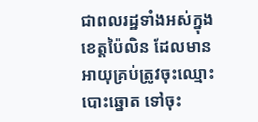ជាពលរដ្ឋទាំងអស់ក្នុងខេត្តប៉ៃលិន ដែលមានអាយុគ្រប់ត្រូវចុះឈ្មោះបោះឆ្នោត ទៅចុះ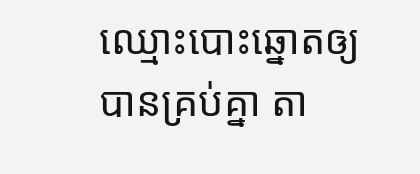ឈ្មោះបោះឆ្នោតឲ្យបានគ្រប់គ្នា តា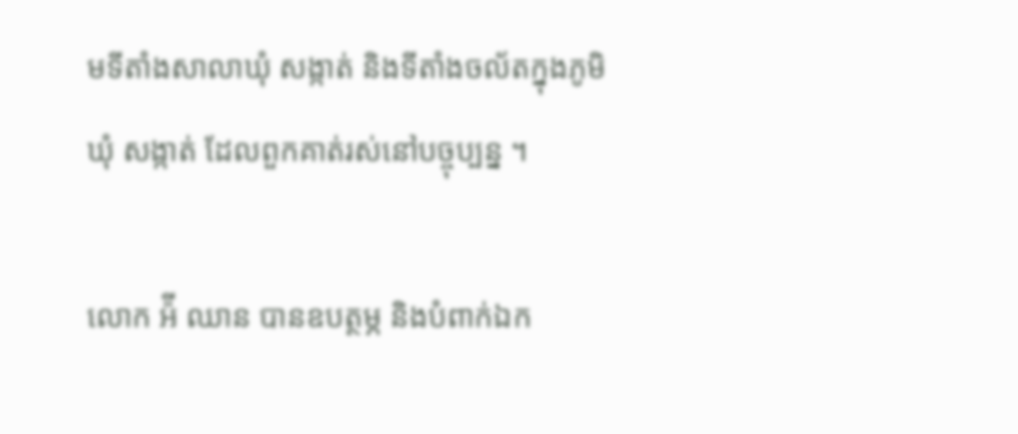មទីតាំងសាលាឃុំ សង្កាត់ និងទីតាំងចល័តក្នុងភូមិ ឃុំ សង្កាត់ ដែលពួកគាត់រស់នៅបច្ចុប្បន្ន ។

លោក អ៉ី ឈាន បានឧបត្ថម្ភ និងបំពាក់ឯក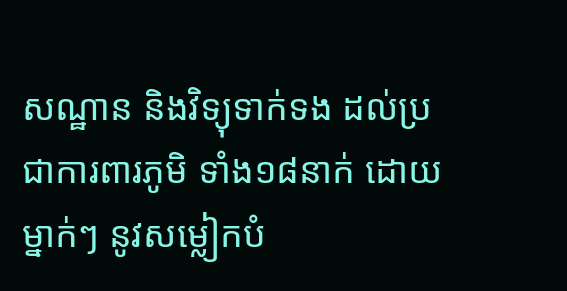សណ្ឋាន និងវិទ្យុទាក់ទង ដល់ប្រជាការពារភូមិ ទាំង១៨នាក់ ដោយម្នាក់ៗ នូវសម្លៀកបំ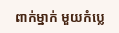ពាក់ម្នាក់ មួយកំប្លេ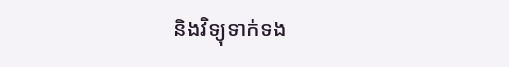និងវិទ្យុទាក់ទង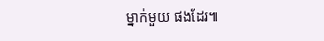ម្នាក់មួយ ផងដែរ៕